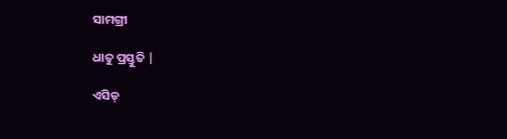ସାମଗ୍ରୀ

ଧାତୁ ପ୍ରସ୍ତୁତି |

ଏସିଡ୍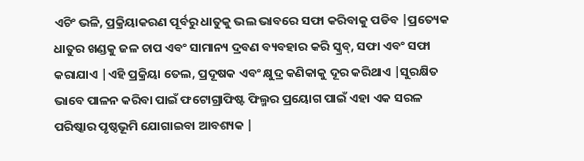ଏଚିଂ ଭଳି, ପ୍ରକ୍ରିୟାକରଣ ପୂର୍ବରୁ ଧାତୁକୁ ଭଲ ଭାବରେ ସଫା କରିବାକୁ ପଡିବ |ପ୍ରତ୍ୟେକ ଧାତୁର ଖଣ୍ଡକୁ ଜଳ ଚାପ ଏବଂ ସାମାନ୍ୟ ଦ୍ରବଣ ବ୍ୟବହାର କରି ସ୍କ୍ରବ୍, ସଫା ଏବଂ ସଫା କରାଯାଏ |ଏହି ପ୍ରକ୍ରିୟା ତେଲ, ପ୍ରଦୂଷକ ଏବଂ କ୍ଷୁଦ୍ର କଣିକାକୁ ଦୂର କରିଥାଏ |ସୁରକ୍ଷିତ ଭାବେ ପାଳନ କରିବା ପାଇଁ ଫଟୋଗ୍ରାଫିଷ୍ଟ ଫିଲ୍ମର ପ୍ରୟୋଗ ପାଇଁ ଏହା ଏକ ସରଳ ପରିଷ୍କାର ପୃଷ୍ଠଭୂମି ଯୋଗାଇବା ଆବଶ୍ୟକ |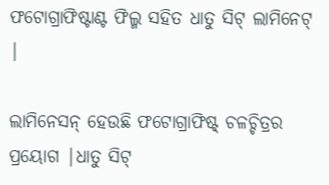ଫଟୋଗ୍ରାଫିଷ୍ଟାଣ୍ଟ ଫିଲ୍ମ ସହିତ ଧାତୁ ସିଟ୍ ଲାମିନେଟ୍ |

ଲାମିନେସନ୍ ହେଉଛି ଫଟୋଗ୍ରାଫିଷ୍ଟ୍ ଚଳଚ୍ଚିତ୍ରର ପ୍ରୟୋଗ |ଧାତୁ ସିଟ୍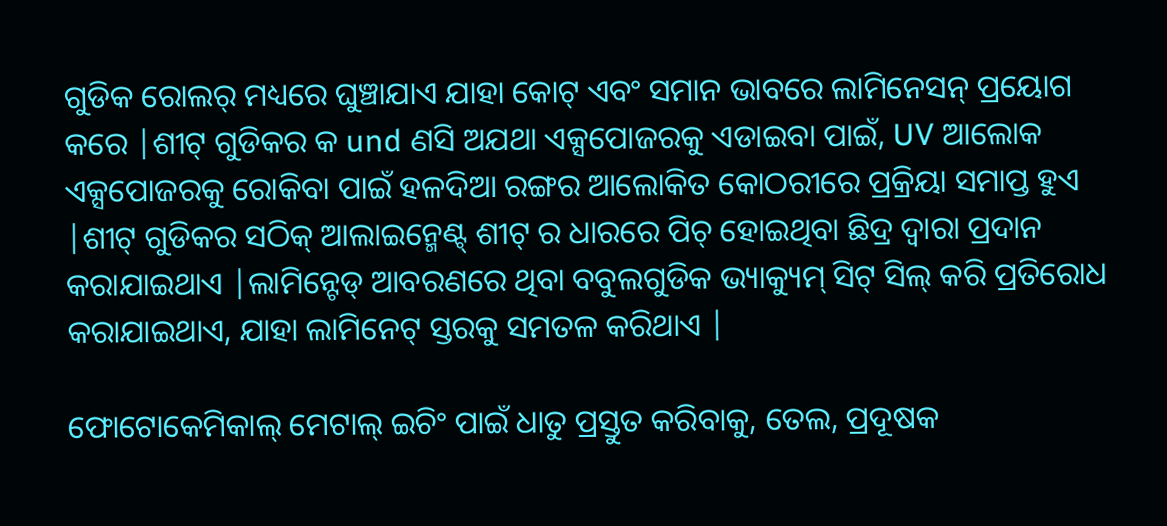ଗୁଡିକ ରୋଲର୍ ମଧ୍ୟରେ ଘୁଞ୍ଚାଯାଏ ଯାହା କୋଟ୍ ଏବଂ ସମାନ ଭାବରେ ଲାମିନେସନ୍ ପ୍ରୟୋଗ କରେ |ଶୀଟ୍ ଗୁଡିକର କ und ଣସି ଅଯଥା ଏକ୍ସପୋଜରକୁ ଏଡାଇବା ପାଇଁ, UV ଆଲୋକ ଏକ୍ସପୋଜରକୁ ରୋକିବା ପାଇଁ ହଳଦିଆ ରଙ୍ଗର ଆଲୋକିତ କୋଠରୀରେ ପ୍ରକ୍ରିୟା ସମାପ୍ତ ହୁଏ |ଶୀଟ୍ ଗୁଡିକର ସଠିକ୍ ଆଲାଇନ୍ମେଣ୍ଟ୍ ଶୀଟ୍ ର ଧାରରେ ପିଚ୍ ହୋଇଥିବା ଛିଦ୍ର ଦ୍ୱାରା ପ୍ରଦାନ କରାଯାଇଥାଏ |ଲାମିନ୍ଟେଡ୍ ଆବରଣରେ ଥିବା ବବୁଲଗୁଡିକ ଭ୍ୟାକ୍ୟୁମ୍ ସିଟ୍ ସିଲ୍ କରି ପ୍ରତିରୋଧ କରାଯାଇଥାଏ, ଯାହା ଲାମିନେଟ୍ ସ୍ତରକୁ ସମତଳ କରିଥାଏ |

ଫୋଟୋକେମିକାଲ୍ ମେଟାଲ୍ ଇଚିଂ ପାଇଁ ଧାତୁ ପ୍ରସ୍ତୁତ କରିବାକୁ, ତେଲ, ପ୍ରଦୂଷକ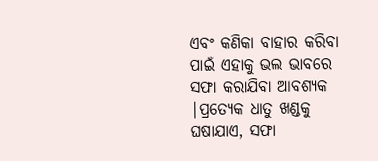ଏବଂ କଣିକା ବାହାର କରିବା ପାଇଁ ଏହାକୁ ଭଲ ଭାବରେ ସଫା କରାଯିବା ଆବଶ୍ୟକ |ପ୍ରତ୍ୟେକ ଧାତୁ ଖଣ୍ଡକୁ ଘଷାଯାଏ, ସଫା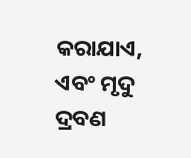କରାଯାଏ, ଏବଂ ମୃଦୁ ଦ୍ରବଣ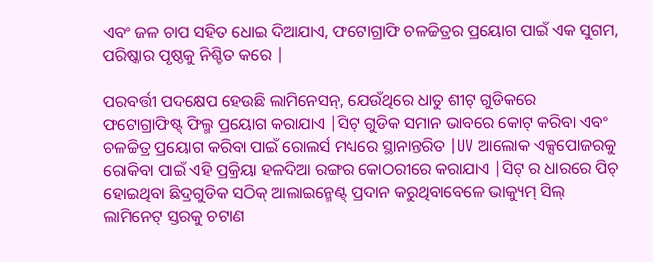ଏବଂ ଜଳ ଚାପ ସହିତ ଧୋଇ ଦିଆଯାଏ, ଫଟୋଗ୍ରାଫି ଚଳଚ୍ଚିତ୍ରର ପ୍ରୟୋଗ ପାଇଁ ଏକ ସୁଗମ, ପରିଷ୍କାର ପୃଷ୍ଠକୁ ନିଶ୍ଚିତ କରେ |

ପରବର୍ତ୍ତୀ ପଦକ୍ଷେପ ହେଉଛି ଲାମିନେସନ୍, ଯେଉଁଥିରେ ଧାତୁ ଶୀଟ୍ ଗୁଡିକରେ ଫଟୋଗ୍ରାଫିଷ୍ଟ୍ ଫିଲ୍ମ ପ୍ରୟୋଗ କରାଯାଏ |ସିଟ୍ ଗୁଡିକ ସମାନ ଭାବରେ କୋଟ୍ କରିବା ଏବଂ ଚଳଚ୍ଚିତ୍ର ପ୍ରୟୋଗ କରିବା ପାଇଁ ରୋଲର୍ସ ମଧ୍ୟରେ ସ୍ଥାନାନ୍ତରିତ |UV ଆଲୋକ ଏକ୍ସପୋଜରକୁ ରୋକିବା ପାଇଁ ଏହି ପ୍ରକ୍ରିୟା ହଳଦିଆ ରଙ୍ଗର କୋଠରୀରେ କରାଯାଏ |ସିଟ୍ ର ଧାରରେ ପିଚ୍ ହୋଇଥିବା ଛିଦ୍ରଗୁଡିକ ସଠିକ୍ ଆଲାଇନ୍ମେଣ୍ଟ୍ ପ୍ରଦାନ କରୁଥିବାବେଳେ ଭାକ୍ୟୁମ୍ ସିଲ୍ ଲାମିନେଟ୍ ସ୍ତରକୁ ଚଟାଣ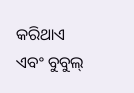କରିଥାଏ ଏବଂ ବୁବୁଲ୍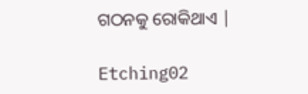ଗଠନକୁ ରୋକିଥାଏ |

Etching02